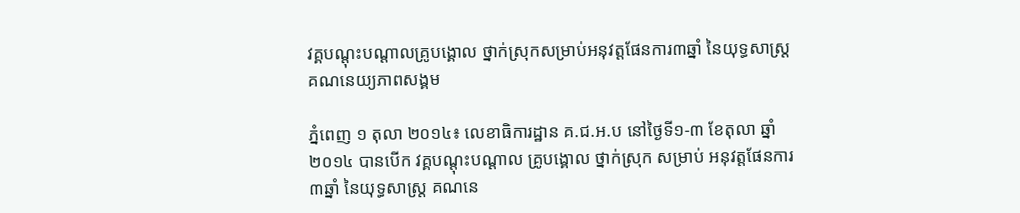វគ្គបណ្តុះបណ្តាលគ្រូបង្គោល ថ្នាក់ស្រុកសម្រាប់អនុវត្តផែនការ៣ឆ្នាំ នៃយុទ្ធសាស្រ្តគណនេយ្យភាពសង្គម

ភ្នំពេញ ១ តុលា ២០១៤៖ លេខាធិការដ្ឋាន គ.ជ.អ.ប នៅថ្ងៃទី១-៣ ខែតុលា ឆ្នាំ២០១៤ បានបើក វគ្គបណ្តុះបណ្តាល គ្រូបង្គោល ថ្នាក់ស្រុក សម្រាប់ អនុវត្តផែនការ ៣ឆ្នាំ នៃយុទ្ធសាស្រ្ត គណនេ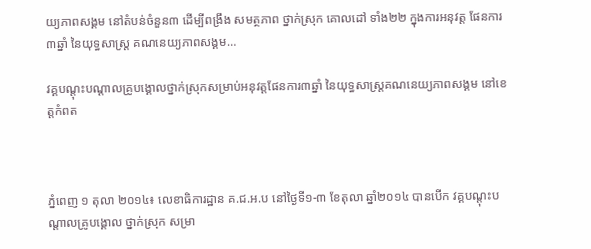យ្យភាពសង្គម នៅតំបន់ចំនួន៣ ដើម្បីពង្រឹង សមត្ថភាព ថ្នាក់ស្រុក គោលដៅ ទាំង២២ ក្នុងការអនុវត្ត ផែនការ ៣ឆ្នាំ នៃយុទ្ធសាស្រ្ត គណនេយ្យភាពសង្គម…

វគ្គបណ្តុះបណ្តាលគ្រូបង្គោលថ្នាក់ស្រុកសម្រាប់អនុវត្តផែនការ៣ឆ្នាំ នៃយុទ្ធសាស្រ្តគណនេយ្យភាពសង្គម នៅខេត្តកំពត



ភ្នំពេញ ១ តុលា ២០១៤៖ លេខាធិការដ្ឋាន គ.ជ.អ.ប នៅថ្ងៃទី១-៣ ខែតុលា ឆ្នាំ២០១៤ បានបើក វគ្គបណ្តុះបណ្តាលគ្រូបង្គោល ថ្នាក់ស្រុក សម្រា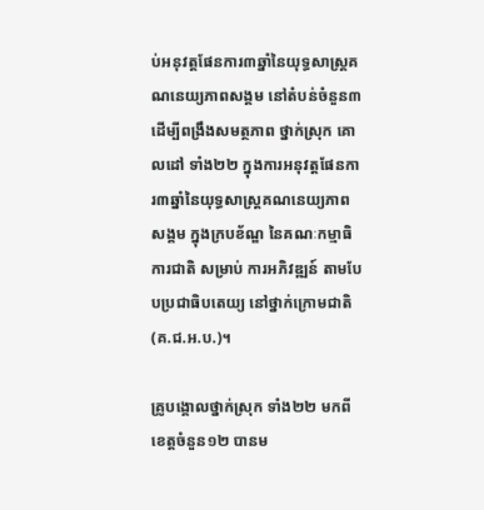ប់អនុវត្តផែនការ៣ឆ្នាំនៃយុទ្ធសាស្រ្តគណនេយ្យភាពសង្គម នៅតំបន់ចំនួន៣ ដើម្បីពង្រឹងសមត្ថភាព ថ្នាក់ស្រុក គោលដៅ ទាំង២២ ក្នុងការអនុវត្តផែនការ៣ឆ្នាំនៃយុទ្ធសាស្រ្តគណនេយ្យភាពសង្គម ក្នុងក្របខ័ណ្ឌ នៃគណៈកម្មាធិការជាតិ សម្រាប់ ការអភិវឌ្ឍន៍ តាមបែបប្រជាធិបតេយ្យ នៅថ្នាក់ក្រោមជាតិ (គ.ជ.អ.ប.)។

គ្រូបង្គោលថ្នាក់ស្រុក ទាំង២២ មកពីខេត្តចំនួន១២ បានម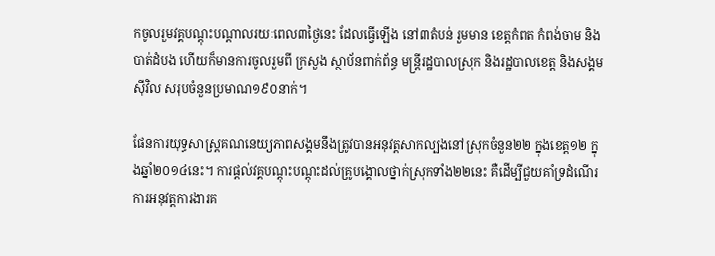កចូលរួមវគ្គបណ្តុះបណ្តាលរយៈពេល៣ថ្ងៃនេះ ដែលធ្វើឡើង នៅ៣តំបន់ រួមមាន ខេត្តកំពត កំពង់ចាម និងបាត់ដំបង ហើយក៏មានការចូលរួមពី ក្រសួង ស្ថាប័នពាក់ព័ន្ធ មន្ត្រីរដ្ឋបាលស្រុក និងរដ្ឋបាលខេត្ត និងសង្គមស៊ីវិល សរុបចំនួនប្រមាណ១៩០នាក់។

ផែនការយុទ្ធសាស្រ្តគណនេយ្យភាពសង្គមនឹងត្រូវបានអនុវត្តសាកល្បងនៅស្រុកចំនួន២២ ក្នុងខេត្ត១២ ក្នុងឆ្នាំ២០១៤នេះ។ ការផ្តល់វគ្គបណ្តុះបណ្តុះដល់គ្រូបង្គោលថ្នាក់ស្រុកទាំង២២នេះ គឺដើម្បីជួយគាំទ្រដំណើរការអនុវត្តការងារគ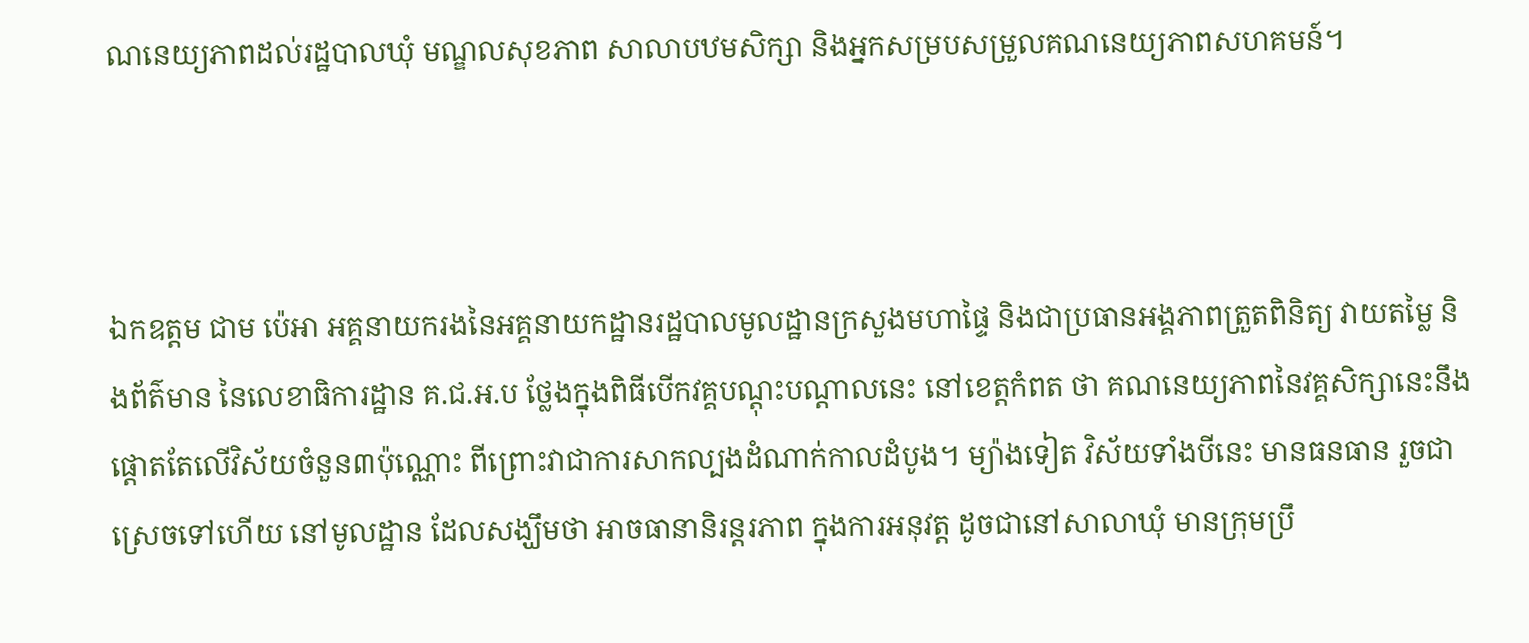ណនេយ្យភាពដល់រដ្ឋបាលឃុំ មណ្ឌលសុខភាព សាលាបឋមសិក្សា និងអ្នកសម្របសម្រួលគណនេយ្យភាពសហគមន៍។



ឯកឧត្តម ជាម ប៉េអា អគ្គនាយករងនៃអគ្គនាយកដ្ឋានរដ្ឋបាលមូលដ្ឋានក្រសួងមហាផ្ទៃ និងជាប្រធានអង្គភាពត្រួតពិនិត្យ វាយតម្លៃ និងព័ត៌មាន នៃលេខាធិការដ្ឋាន គ.ជ.អ.ប ថ្លែងក្នុងពិធីបើកវគ្គបណ្តុះបណ្តាលនេះ នៅខេត្តកំពត ថា គណនេយ្យភាពនៃវគ្គសិក្សានេះនឹងផ្តោតតែលើវិស័យចំនួន៣ប៉ុណ្ណោះ ពីព្រោះវាជាការសាកល្បងដំណាក់កាលដំបូង។ ម្យ៉ាងទៀត វិស័យទាំងបីនេះ មានធនធាន រួចជាស្រេចទៅហើយ នៅមូលដ្ឋាន ដែលសង្ឃឹមថា អាចធានានិរន្តរភាព ក្នុងការអនុវត្ត ដូចជានៅសាលាឃុំ មានក្រុមប្រឹ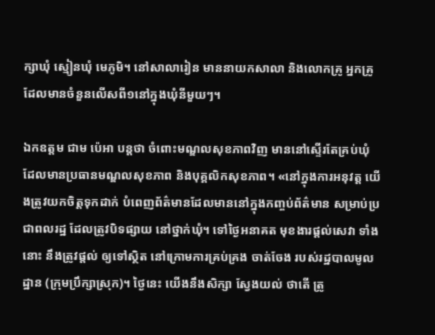ក្សាឃុំ ស្មៀនឃុំ មេភូមិ។ នៅសាលារៀន មាននាយកសាលា និងលោកគ្រូ អ្នកគ្រូ ដែលមានចំនួនលើសពី១នៅក្នុងឃុំនីមួយៗ។

ឯកឧត្តម ជាម ប៉េអា បន្តថា ចំពោះមណ្ឌលសុខភាពវិញ មាននៅស្ទើរតែគ្រប់ឃុំ ដែលមានប្រធានមណ្ឌលសុខភាព និងបុគ្គលិកសុខភាព។ «នៅក្នុងការអនុវត្ត យើងត្រូវយកចិត្តទុកដាក់ បំពេញព័ត៌មានដែលមាននៅក្នុងកញ្ចប់ព័ត៌មាន សម្រាប់ប្រជាពលរដ្ឋ ដែលត្រូវបិទផ្សាយ នៅថ្នាក់ឃុំ។ ទៅថ្ងៃអនាគត មុខងារផ្តល់សេវា ទាំងនោះ នឹងត្រូវផ្តល់ ឲ្យទៅស្ថិត នៅក្រោមការគ្រប់គ្រង ចាត់ចែង របស់រដ្ឋបាលមូលដ្ឋាន (ក្រុមប្រឹក្សាស្រុក)។ ថ្ងៃនេះ យើងនឹងសិក្សា ស្វែងយល់ ថាតើ ត្រូ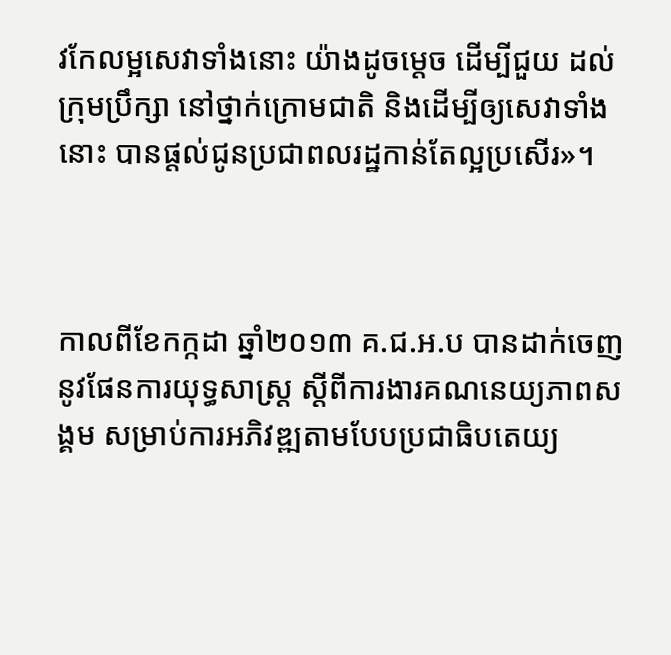វកែលម្អសេវាទាំងនោះ យ៉ាងដូចម្តេច ដើម្បីជួយ ដល់ក្រុមប្រឹក្សា នៅថ្នាក់ក្រោមជាតិ និងដើម្បីឲ្យសេវាទាំងនោះ បានផ្តល់ជូនប្រជាពលរដ្ឋកាន់តែល្អប្រសើរ»។



កាលពីខែកក្កដា ឆ្នាំ២០១៣ គ.ជ.អ.ប បានដាក់ចេញ នូវផែនការយុទ្ធសាស្ត្រ ស្ដីពីការងារគណនេយ្យភាពសង្គម សម្រាប់ការអភិវឌ្ឍតាមបែបប្រជាធិបតេយ្យ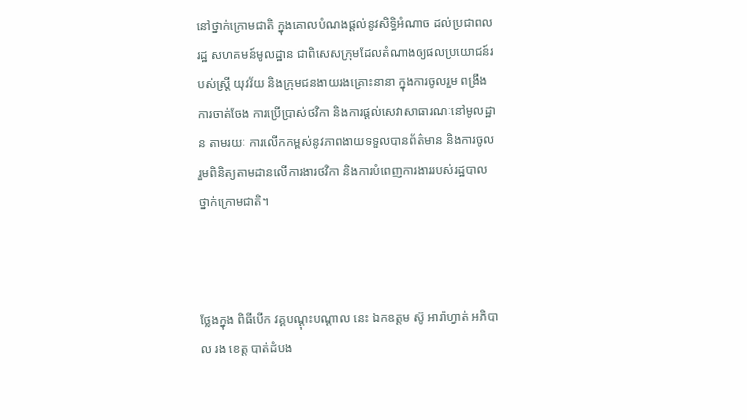នៅថ្នាក់ក្រោមជាតិ ក្នុងគោលបំណងផ្ដល់នូវសិទ្ធិអំណាច ដល់ប្រជាពលរដ្ឋ សហគមន៍មូលដ្ឋាន ជាពិសេសក្រុមដែលតំណាងឲ្យផលប្រយោជន៍របស់ស្ត្រី យុវវ័យ និងក្រុមជនងាយរងគ្រោះនានា ក្នុងការចូលរួម ពង្រឹងការចាត់ចែង ការប្រើប្រាស់ថវិកា និងការផ្តល់សេវាសាធារណៈនៅមូលដ្ឋាន តាមរយៈ ការលើកកម្ពស់នូវភាពងាយទទួលបានព័ត៌មាន និងការចូលរួមពិនិត្យតាមដានលើការងារថវិកា និងការបំពេញការងាររបស់រដ្ឋបាលថ្នាក់ក្រោមជាតិ។



ថ្លែងក្នុង ពិធីបើក វគ្គបណ្តុះបណ្តាល នេះ ឯកឧត្តម ស៊ូ អារ៉ាហ្វាត់ អភិបាល រង ខេត្ត បាត់ដំបង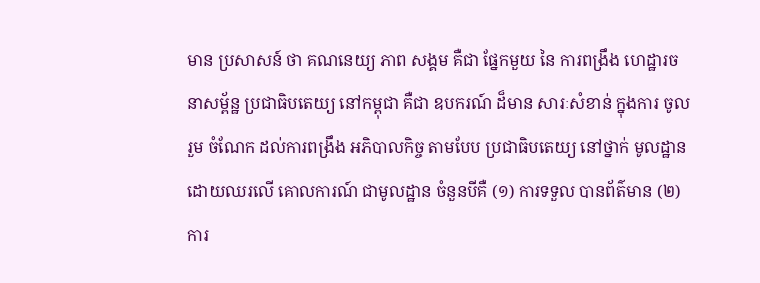មាន ប្រសាសន៍ ថា គណនេយ្យ ភាព សង្គម គឺជា ផ្នែកមួយ នៃ ការពង្រឹង ហេដ្ឋារចនាសម្ព័ន្ឋ ប្រជាធិបតេយ្យ នៅកម្ពុជា គឺជា ឧបករណ៍ ដ៏មាន សារៈសំខាន់ ក្នុងការ ចូលរួម ចំណែក ដល់ការពង្រឹង អភិបាលកិច្ច តាមបែប ប្រជាធិបតេយ្យ នៅថ្នាក់ មូលដ្ឋាន ដោយឈរលើ គោលការណ៍ ជាមូលដ្ឋាន ចំនួនបីគឺ (១) ការទទួល បានព័ត៌មាន (២) ការ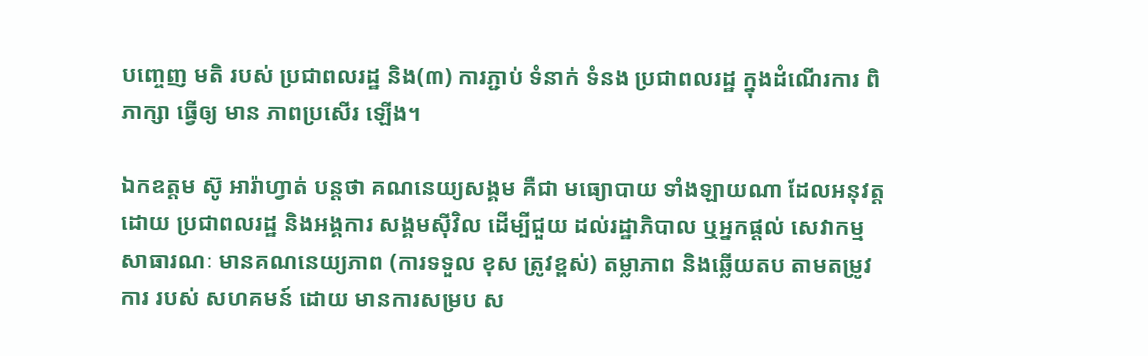បញ្ចេញ មតិ របស់ ប្រជាពលរដ្ឋ និង(៣) ការភ្ជាប់ ទំនាក់ ទំនង ប្រជាពលរដ្ឋ ក្នុងដំណើរការ ពិភាក្សា ធ្វើឲ្យ មាន ភាពប្រសើរ ឡើង។

ឯកឧត្តម ស៊ូ អារ៉ាហ្វាត់ បន្តថា គណនេយ្យសង្គម គឺជា មធ្យោបាយ ទាំងឡាយណា ដែលអនុវត្ត ដោយ ប្រជាពលរដ្ឋ និងអង្គការ សង្គមស៊ីវិល ដើម្បីជួយ ដល់រដ្ឋាភិបាល ឬអ្នកផ្តល់ សេវាកម្ម សាធារណៈ មានគណនេយ្យភាព (ការទទួល ខុស ត្រូវខ្ពស់) តម្លាភាព និងឆ្លើយតប តាមតម្រូវការ របស់ សហគមន៍ ដោយ មានការសម្រប ស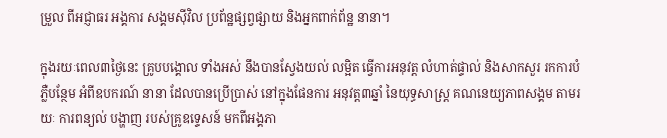ម្រួល ពីអជ្ញាធរ អង្គការ សង្គមស៊ីវិល ប្រព័ន្ឋផ្សព្វផ្សាយ និងអ្នកពាក់ព័ន្ឋ នានា។

ក្នុងរយៈពេល៣ថ្ងៃនេះ គ្រូបបង្គោល ទាំងអស់ នឹងបានស្វែងយល់ លម្អិត ធ្វើការអនុវត្ត លំហាត់ផ្ទាល់ និងសាកសួរ រកការបំភ្លឺបន្ថែម អំពីឧបករណ៍ នានា ដែលបានប្រើប្រាស់ នៅក្នុងផែនការ អនុវត្ត៣ឆ្នាំ នៃយុទ្ធសាស្រ្ត គណនេយ្យភាពសង្គម តាមរយៈ ការពន្យល់ បង្ហាញ របស់គ្រូឧទេ្ទសន៍ មកពីអង្គភា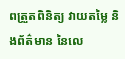ពត្រួតពិនិត្យ វាយតម្លៃ និងព័ត៌មាន នៃលេ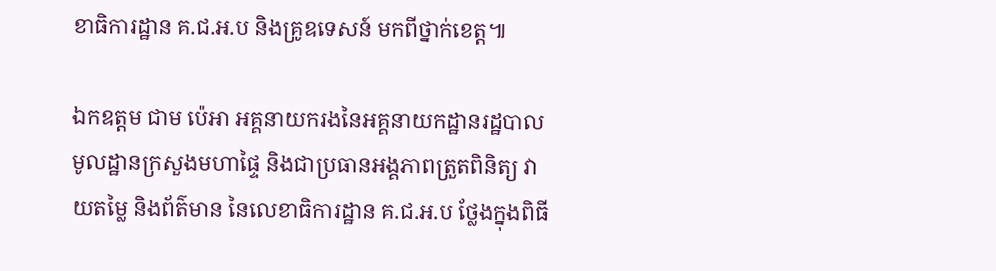ខាធិការដ្ឋាន គ.ជ.អ.ប និងគ្រូឧទេសន៍ មកពីថ្នាក់ខេត្ត៕

ឯកឧត្តម ជាម ប៉េអា អគ្គនាយករងនៃអគ្គនាយកដ្ឋានរដ្ឋបាលមូលដ្ឋានក្រសួងមហាផ្ទៃ និងជាប្រធានអង្គភាពត្រួតពិនិត្យ វាយតម្លៃ និងព័ត៌មាន នៃលេខាធិការដ្ឋាន គ.ជ.អ.ប ថ្លែងក្នុងពិធី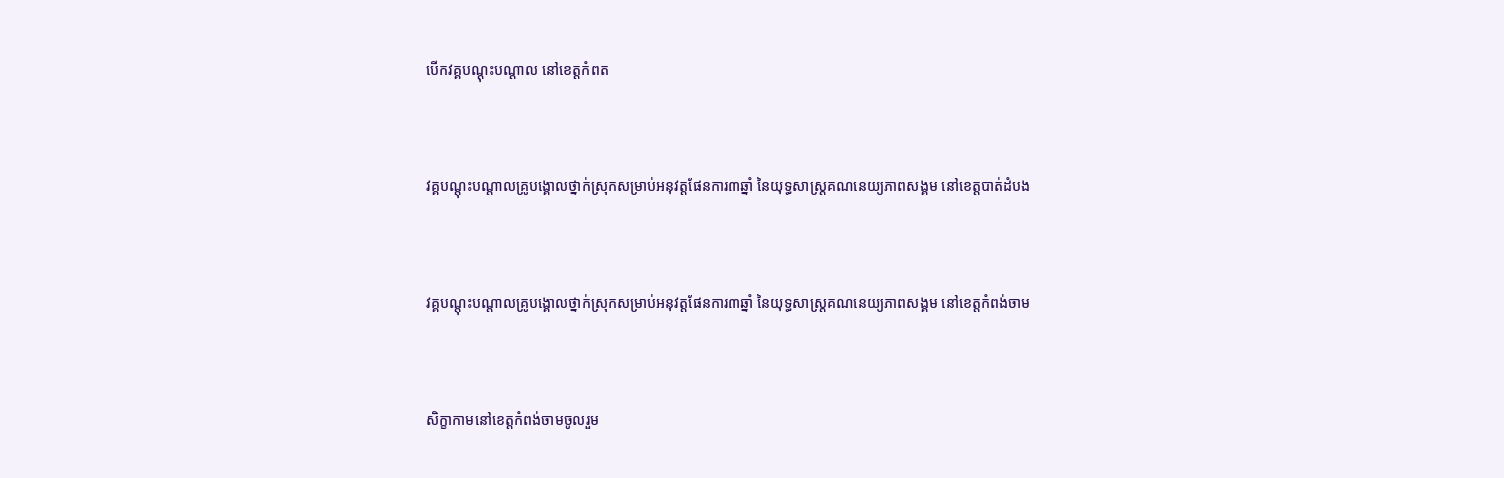បើកវគ្គបណ្តុះបណ្តាល នៅខេត្តកំពត



វគ្គបណ្តុះបណ្តាលគ្រូបង្គោលថ្នាក់ស្រុកសម្រាប់អនុវត្តផែនការ៣ឆ្នាំ នៃយុទ្ធសាស្រ្តគណនេយ្យភាពសង្គម នៅខេត្តបាត់ដំបង



វគ្គបណ្តុះបណ្តាលគ្រូបង្គោលថ្នាក់ស្រុកសម្រាប់អនុវត្តផែនការ៣ឆ្នាំ នៃយុទ្ធសាស្រ្តគណនេយ្យភាពសង្គម នៅខេត្តកំពង់ចាម



សិក្ខាកាមនៅខេត្តកំពង់ចាមចូលរួម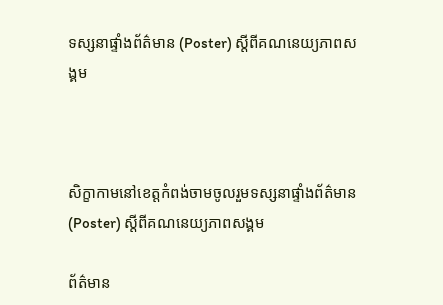ទស្សនាផ្ទាំងព័ត៌មាន (Poster) ស្តីពីគណនេយ្យភាពសង្គម



សិក្ខាកាមនៅខេត្តកំពង់ចាមចូលរួមទស្សនាផ្ទាំងព័ត៌មាន (Poster) ស្តីពីគណនេយ្យភាពសង្គម

ព័ត៌មាន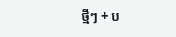ថ្មីៗ + ប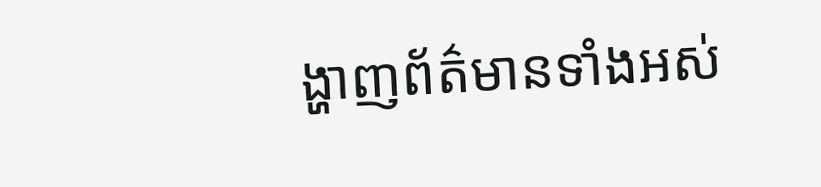ង្ហាញព័ត៌មានទាំងអស់